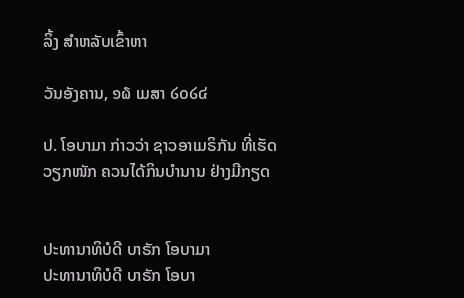ລິ້ງ ສຳຫລັບເຂົ້າຫາ

ວັນອັງຄານ, ໑໖ ເມສາ ໒໐໒໔

ປ. ໂອບາມາ ກ່າວວ່າ ຊາວອາເມຣິກັນ ທີ່ເຮັດວຽກໜັກ ຄວນໄດ້ກິນບຳນານ ຢ່າງມີກຽດ


ປະທານາທິບໍດີ ບາຣັກ ໂອບາມາ
ປະທານາທິບໍດີ ບາຣັກ ໂອບາ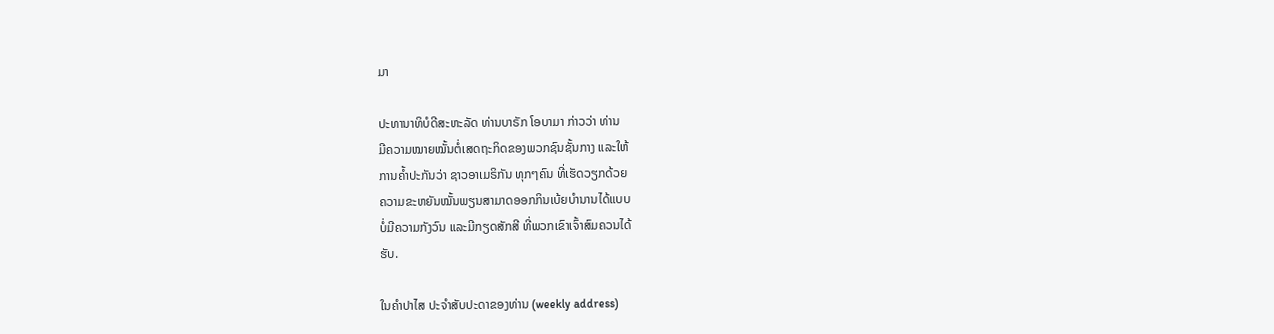ມາ

ປະທານາທິບໍດີສະຫະລັດ ທ່ານບາຣັກ ໂອບາມາ ກ່າວວ່າ ທ່ານ
ມີຄວາມໝາຍໝັ້ນຕໍ່ເສດຖະກິດຂອງພວກຊົນຊັ້ນກາງ ແລະໃຫ້
ການຄ້ຳປະກັນວ່າ ຊາວອາເມຣິກັນ ທຸກໆຄົນ ທີ່ເຮັດວຽກດ້ວຍ
ຄວາມຂະຫຍັນໝັ້ນພຽນສາມາດອອກກິນເບ້ຍບຳນານໄດ້ແບບ
ບໍ່ມີຄວາມກັງວົນ ແລະມີກຽດສັກສີ ທີ່ພວກເຂົາເຈົ້າສົມຄວນໄດ້
ຮັບ.

ໃນຄຳປາໄສ ປະຈຳສັບປະດາຂອງທ່ານ (weekly address)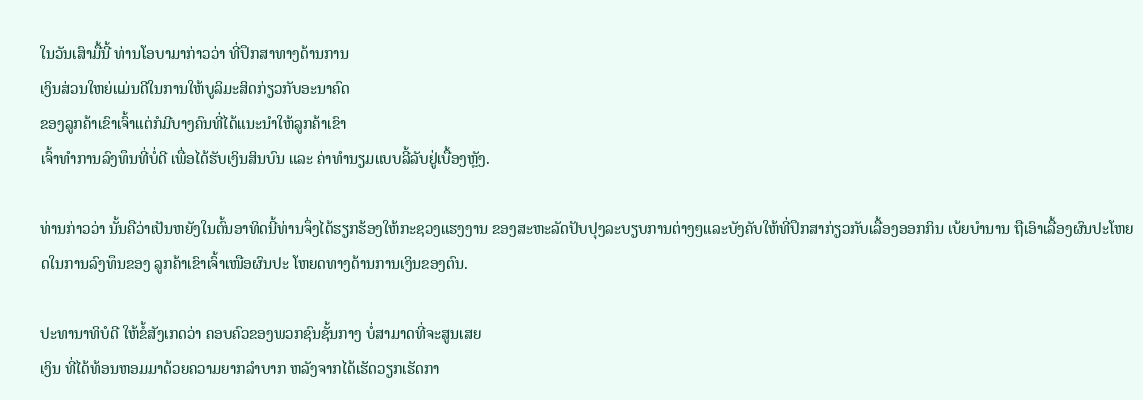ໃນວັນເສົາມື້ນີ້ ທ່ານໂອບາມາກ່າວວ່າ ທີ່ປຶກສາທາງດ້ານການ
ເງິນສ່ວນໃຫຍ່ແມ່ນດີໃນການໃຫ້ບູລິມະສິດກ່ຽວກັບອະນາຄົດ
ຂອງລູກຄ້າເຂົາເຈົ້າແຕ່ກໍມີບາງຄົນທີ່ໄດ້ແນະນຳໃຫ້ລູກຄ້າເຂົາ
ເຈົ້າທຳການລົງທຶນທີ່ບໍ່ດີ ເພື່ອໄດ້ຮັບເງິນສິນບົນ ແລະ ຄ່າທຳນຽມແບບລີ້ລັບຢູ່ເບື້ອງຫຼັງ.

ທ່ານກ່າວວ່າ ນັ້ນຄືວ່າເປັນຫຍັງໃນຕົ້ນອາທິດນີ້ທ່ານຈຶ່ງໄດ້ຮຽກຮ້ອງໃຫ້ກະຊວງແຮງງານ ຂອງສະຫະລັດປັບປຸງລະບຽບການຕ່າງໆແລະບັງຄັບໃຫ້ທີ່ປຶກສາກ່ຽວກັບເລື້ອງອອກກິນ ເບ້ຍບຳນານ ຖືເອົາເລື້ອງຜົນປະໂຫຍດໃນການລົງທຶນຂອງ ລູກຄ້າເຂົາເຈົ້າເໜືອຜົນປະ ໂຫຍດທາງດ້ານການເງິນຂອງຕົນ.

ປະທານາທິບໍດີ ໃຫ້ຂໍ້ສັງເກດວ່າ ຄອບຄົວຂອງພວກຊົນຊັ້ນກາງ ບໍ່ສາມາດທີ່ຈະສູນເສຍ
ເງິນ ທີ່ໄດ້ທ້ອນຫອມມາດ້ວຍຄວາມຍາກລຳບາກ ຫລັງຈາກໄດ້ເຮັດວຽກເຮັດກາ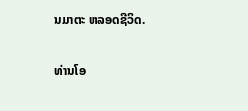ນມາຕະ ຫລອດຊີວິດ.

ທ່ານໂອ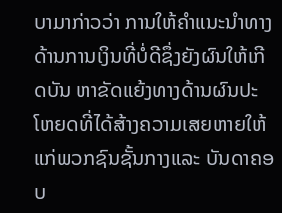ບາມາກ່າວວ່າ ການໃຫ້ຄຳແນະນຳທາງດ້ານການເງິນທີ່ບໍ່ດີຊຶ່ງຍັງຜົນໃຫ້ເກີດບັນ ຫາຂັດແຍ້ງທາງດ້ານຜົນປະໂຫຍດທີ່ໄດ້ສ້າງຄວາມເສຍຫາຍໃຫ້ແກ່ພວກຊົນຊັ້ນກາງແລະ ບັນດາຄອບ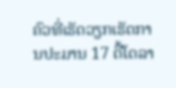ຄົວທີ່ເຮັດວຽກເຮັດການປະມານ 17 ຕື້ໂດລາ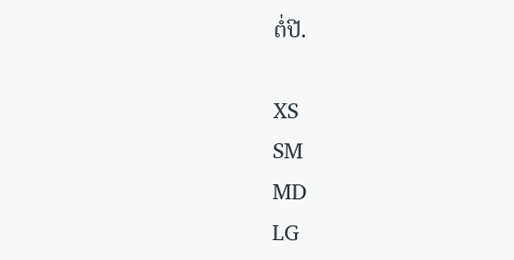ຕໍ່ປີ.

XS
SM
MD
LG